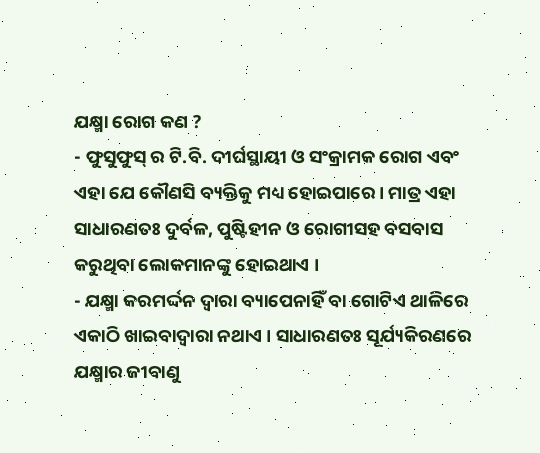ଯକ୍ଷ୍ମା ରୋଗ କଣ ?
- ଫୁସୁଫୁସ୍ ର ଟି.ବି. ଦୀର୍ଘସ୍ଥାୟୀ ଓ ସଂକ୍ରାମକ ରୋଗ ଏବଂ ଏହା ଯେ କୌଣସି ବ୍ୟକ୍ତିକୁ ମଧ୍ୟ ହୋଇପାରେ। ମାତ୍ର ଏହା ସାଧାରଣତଃ ଦୁର୍ବଳ, ପୁଷ୍ଟିହୀନ ଓ ରୋଗୀସହ ବସବାସ କରୁଥିବା ଲୋକମାନଙ୍କୁ ହୋଇଥାଏ ।
- ଯକ୍ଷ୍ମା କରମର୍ଦ୍ଦନ ଦ୍ଵାରା ବ୍ୟାପେନାହିଁ ବା ଗୋଟିଏ ଥାଳିରେ ଏକାଠି ଖାଇବାଦ୍ଵାରା ନଥାଏ । ସାଧାରଣତଃ ସୂର୍ଯ୍ୟକିରଣରେ ଯକ୍ଷ୍ମାର ଜୀବାଣୁ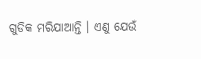ଗୁଡିକ ମରିଯାଆନ୍ତି । ଏଣୁ ଯେଉଁ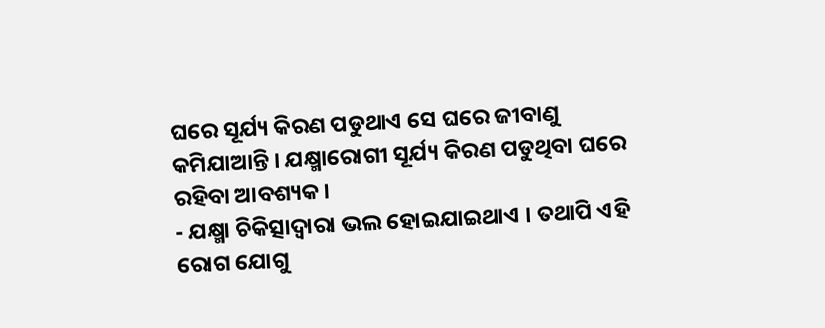ଘରେ ସୂର୍ଯ୍ୟ କିରଣ ପଡୁଥାଏ ସେ ଘରେ ଜୀବାଣୁ କମିଯାଆନ୍ତି । ଯକ୍ଷ୍ମାରୋଗୀ ସୂର୍ଯ୍ୟ କିରଣ ପଡୁଥିବା ଘରେ ରହିବା ଆବଶ୍ୟକ।
- ଯକ୍ଷ୍ମା ଚିକିତ୍ସାଦ୍ଵାରା ଭଲ ହୋଇଯାଇଥାଏ । ତଥାପି ଏହି ରୋଗ ଯୋଗୁ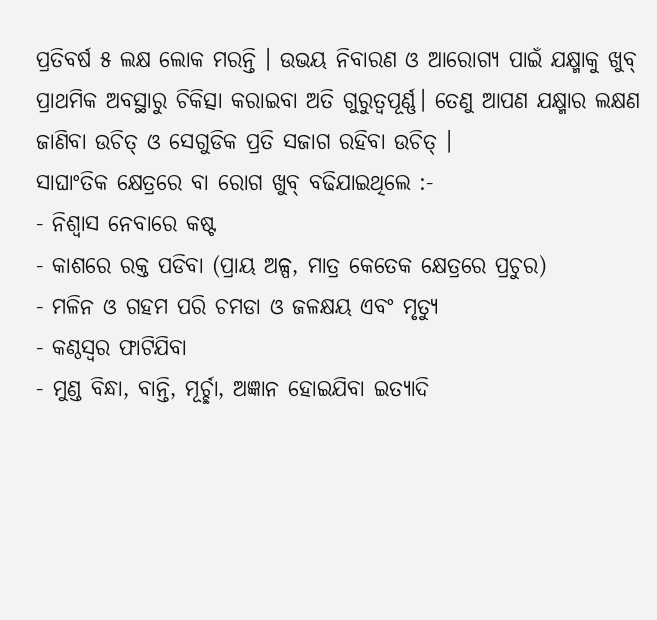ପ୍ରତିବର୍ଷ ୫ ଲକ୍ଷ ଲୋକ ମରନ୍ତି । ଉଭୟ ନିବାରଣ ଓ ଆରୋଗ୍ୟ ପାଇଁ ଯକ୍ଷ୍ମାକୁ ଖୁବ୍ ପ୍ରାଥମିକ ଅବସ୍ଥାରୁ ଚିକିତ୍ସା କରାଇବା ଅତି ଗୁରୁତ୍ଵପୂର୍ଣ୍ଣ। ତେଣୁ ଆପଣ ଯକ୍ଷ୍ମାର ଲକ୍ଷଣ ଜାଣିବା ଉଚିତ୍ ଓ ସେଗୁଡିକ ପ୍ରତି ସଜାଗ ରହିବା ଉଚିତ୍ ।
ସାଘାଂତିକ କ୍ଷେତ୍ରରେ ବା ରୋଗ ଖୁବ୍ ବଢିଯାଇଥିଲେ :-
- ନିଶ୍ଵାସ ନେବାରେ କଷ୍ଟ
- କାଶରେ ରକ୍ତ ପଡିବା (ପ୍ରାୟ ଅଳ୍ପ, ମାତ୍ର କେତେକ କ୍ଷେତ୍ରରେ ପ୍ରଚୁର)
- ମଳିନ ଓ ଗହମ ପରି ଚମଡା ଓ ଜଳକ୍ଷୟ ଏବଂ ମୃତ୍ୟୁ
- କଣ୍ଠସ୍ଵର ଫାଟିଯିବା
- ମୁଣ୍ଡ ବିନ୍ଧା, ବାନ୍ତି, ମୂର୍ଚ୍ଛା, ଅଜ୍ଞାନ ହୋଇଯିବା ଇତ୍ୟାଦି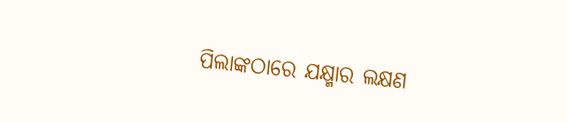ପିଲାଙ୍କଠାରେ ଯକ୍ଷ୍ମାର ଲକ୍ଷଣ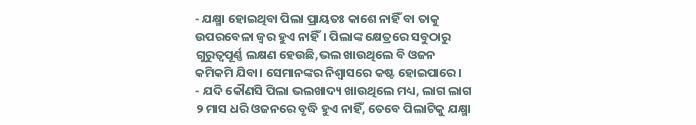- ଯକ୍ଷ୍ମା ହୋଇଥିବା ପିଲା ପ୍ରାୟତଃ କାଶେ ନାହିଁ ବା ତାକୁ ଉପରବେଳା ଜ୍ଵର ହୁଏ ନାହିଁ। ପିଲାଙ୍କ କ୍ଷେତ୍ରରେ ସବୁଠାରୁ ଗୁରୁତ୍ଵପୂର୍ଣ୍ଣ ଲକ୍ଷଣ ହେଉଛି,ଭଲ ଖାଉଥିଲେ ବି ଓଜନ କମିକମି ଯିବା। ସେମାନଙ୍କର ନିଶ୍ଵାସରେ କଷ୍ଟ ହୋଇପାରେ।
- ଯଦି କୌଣସି ପିଲା ଭଲଖାଦ୍ୟ ଖାଉଥିଲେ ମଧ୍ୟ, ଲାଗ ଲାଗ ୨ ମାସ ଧରି ଓଜନରେ ବୃଦ୍ଧି ହୁଏ ନାହିଁ, ତେବେ ପିଲାଟିକୁ ଯକ୍ଷ୍ମା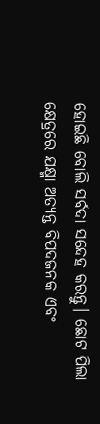ହୋଇଛି ବୋଲି ସର୍ବଦା ସନ୍ଦେହ କରନ୍ତୁ। ଛୋଟ ପିଲା କ୍ଷେତ୍ରରେ ଯକ୍ଷ୍ମା ଅତ୍ୟନ୍ତ ବିପଦଜନକ ଏବଂ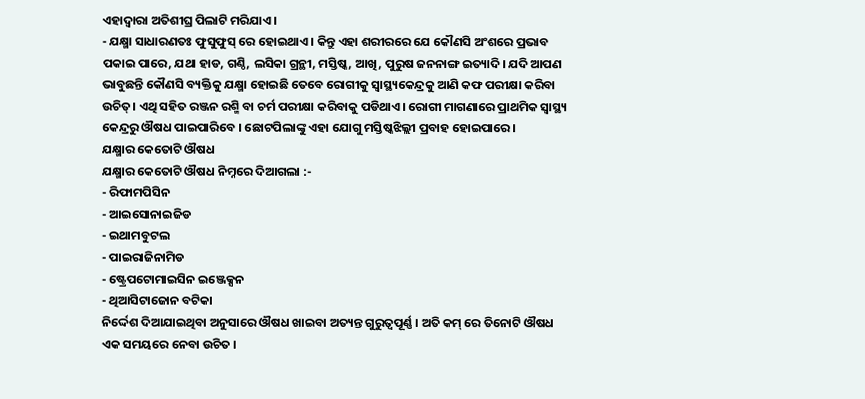ଏହାଦ୍ଵାରା ଅତିଶୀଘ୍ର ପିଲାଟି ମରିଯାଏ।
- ଯକ୍ଷ୍ମା ସାଧାରଣତଃ ଫୁସୁଫୁସ୍ ରେ ହୋଇଥାଏ । କିନ୍ତୁ ଏହା ଶରୀରରେ ଯେ କୌଣସି ଅଂଶରେ ପ୍ରଭାବ ପକାଇ ପାରେ, ଯଥା ହାଡ, ଗଣ୍ଠି, ଲସିକା ଗ୍ରନ୍ଥୀ, ମସ୍ତିଷ୍କ, ଆଖି, ପୁରୁଷ ଜନନାଙ୍ଗ ଇତ୍ୟାଦି। ଯଦି ଆପଣ ଭାବୁଛନ୍ତି କୌଣସି ବ୍ୟକ୍ତିକୁ ଯକ୍ଷ୍ମା ହୋଇଛି ତେବେ ରୋଗୀକୁ ସ୍ୱାସ୍ଥ୍ୟକେନ୍ଦ୍ରକୁ ଆଣି କଫ ପରୀକ୍ଷା କରିବା ଉଚିତ୍। ଏଥି ସହିତ ରଞ୍ଜନ ରଶ୍ମି ବା ଚର୍ମ ପରୀକ୍ଷା କରିବାକୁ ପଡିଥାଏ। ରୋଗୀ ମାଗଣାରେ ପ୍ରାଥମିକ ସ୍ୱାସ୍ଥ୍ୟ କେନ୍ଦ୍ରରୁ ଔଷଧ ପାଇପାରିବେ । ଛୋଟପିଲାଙ୍କୁ ଏହା ଯୋଗୁ ମସ୍ତିଷ୍କଝିଲ୍ଲୀ ପ୍ରବାହ ହୋଇପାରେ।
ଯକ୍ଷ୍ମାର କେତୋଟି ଔଷଧ
ଯକ୍ଷ୍ମାର କେତୋଟି ଔଷଧ ନିମ୍ନରେ ଦିଆଗଲା :-
- ରିଫାମପିସିନ
- ଆଇସୋନାଇଜିଡ
- ଇଥାମବୁଟଲ
- ପାଇରାଜିନାମିଡ
- ଷ୍ଟ୍ରେପଟୋମାଇସିନ ଇଞ୍ଜେକ୍ସନ
- ଥିଆସିଟାଜୋନ ବଟିକା
ନିର୍ଦ୍ଦେଶ ଦିଆଯାଇଥିବା ଅନୁସାରେ ଔଷଧ ଖାଇବା ଅତ୍ୟନ୍ତ ଗୁରୁତ୍ଵପୂର୍ଣ୍ଣ । ଅତି କମ୍ ରେ ତିନୋଟି ଔଷଧ ଏକ ସମୟରେ ନେବା ଉଚିତ ।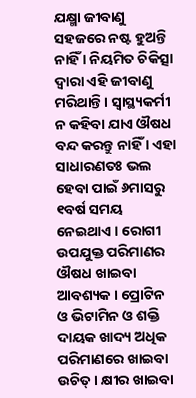ଯକ୍ଷ୍ମା ଜୀବାଣୁ ସହଜରେ ନଷ୍ଟ ହୁଅନ୍ତି ନାହିଁ । ନିୟମିତ ଚିକିତ୍ସା ଦ୍ଵାରା ଏହି ଜୀବାଣୁ ମରିଥାନ୍ତି । ସ୍ୱାସ୍ଥ୍ୟକର୍ମୀ ନ କହିବା ଯାଏ ଔଷଧ ବନ୍ଦ କରନ୍ତୁ ନାହିଁ । ଏହା ସାଧାରଣତଃ ଭଲ ହେବା ପାଇଁ ୬ମାସରୁ ୧ବର୍ଷ ସମୟ ନେଇଥାଏ । ରୋଗୀ ଉପଯୁକ୍ତ ପରିମାଣର ଔଷଧ ଖାଇବା ଆବଶ୍ୟକ । ପ୍ରୋଟିନ ଓ ଭିଟାମିନ ଓ ଶକ୍ତି ଦାୟକ ଖାଦ୍ୟ ଅଧିକ ପରିମାଣରେ ଖାଇବା ଉଚିତ୍ । କ୍ଷୀର ଖାଇବା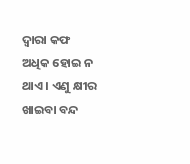ଦ୍ଵାରା କଫ ଅଧିକ ହୋଇ ନ ଥାଏ । ଏଣୁ କ୍ଷୀର ଖାଇବା ବନ୍ଦ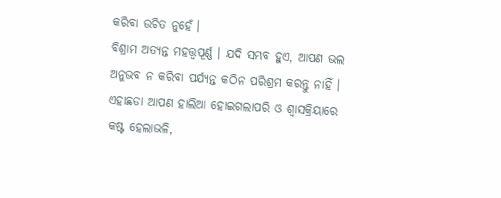କରିବା ଉଚିତ ନୁହେଁ ।
ବିଶ୍ରାମ ଅତ୍ୟନ୍ତ ମହତ୍ତ୍ଵପୂର୍ଣ୍ଣ । ଯଦି ସମ୍ଭବ ହୁଏ, ଆପଣ ଭଲ ଅନୁଭବ ନ କରିବା ପର୍ଯ୍ୟନ୍ତ କଠିନ ପରିଶ୍ରମ କରନ୍ତୁ ନାହିଁ । ଏହାଛଡା ଆପଣ ହାଲିଆ ହୋଇଗଲାପରି ଓ ଶ୍ଵାସକ୍ରିୟାରେ କଷ୍ଟ ହେଲାଭଳି,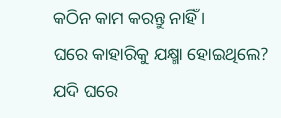କଠିନ କାମ କରନ୍ତୁ ନାହିଁ ।
ଘରେ କାହାରିକୁ ଯକ୍ଷ୍ମା ହୋଇଥିଲେ?
ଯଦି ଘରେ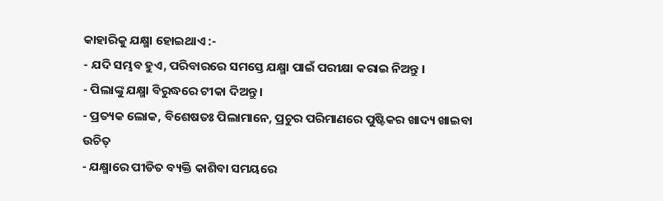କାହାରିକୁ ଯକ୍ଷ୍ମା ହୋଇଥାଏ :-
- ଯଦି ସମ୍ଭବ ହୁଏ, ପରିବାରରେ ସମସ୍ତେ ଯକ୍ଷ୍ମା ପାଇଁ ପରୀକ୍ଷା କରାଇ ନିଅନ୍ତୁ ।
- ପିଲାଙ୍କୁ ଯକ୍ଷ୍ମା ବିରୁଦ୍ଧରେ ଟୀକା ଦିଅନ୍ତୁ ।
- ପ୍ରତ୍ୟକ ଲୋକ, ବିଶେଷତଃ ପିଲାମାନେ, ପ୍ରଚୁର ପରିମାଣରେ ପୁଷ୍ଟିକର ଖାଦ୍ୟ ଖାଇବା ଉଚିତ୍
- ଯକ୍ଷ୍ମାରେ ପୀଡିତ ବ୍ୟକ୍ତି କାଶିବା ସମୟରେ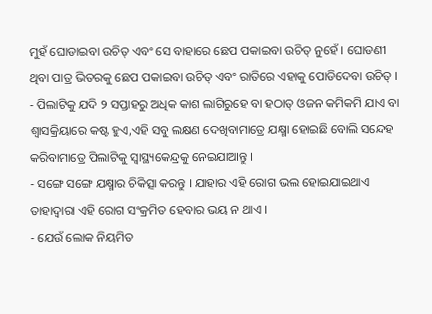ମୁହଁ ଘୋଡାଇବା ଉଚିତ୍ ଏବଂ ସେ ବାହାରେ ଛେପ ପକାଇବା ଉଚିତ୍ ନୁହେଁ । ଘୋଡଣୀ ଥିବା ପାତ୍ର ଭିତରକୁ ଛେପ ପକାଇବା ଉଚିତ୍ ଏବଂ ରାତିରେ ଏହାକୁ ପୋଡିଦେବା ଉଚିତ୍ ।
- ପିଲାଟିକୁ ଯଦି ୨ ସପ୍ତାହରୁ ଅଧିକ କାଶ ଲାଗିରୁହେ ବା ହଠାତ୍ ଓଜନ କମିକମି ଯାଏ ବା ଶ୍ଵାସକ୍ରିୟାରେ କଷ୍ଟ ହୁଏ,ଏହି ସବୁ ଲକ୍ଷଣ ଦେଖିବାମାତ୍ରେ ଯକ୍ଷ୍ମା ହୋଇଛି ବୋଲି ସନ୍ଦେହ କରିବାମାତ୍ରେ ପିଲାଟିକୁ ସ୍ୱାସ୍ଥ୍ୟକେନ୍ଦ୍ରକୁ ନେଇଯାଆନ୍ତୁ ।
- ସଙ୍ଗେ ସଙ୍ଗେ ଯକ୍ଷ୍ମାର ଚିକିତ୍ସା କରନ୍ତୁ । ଯାହାର ଏହି ରୋଗ ଭଲ ହୋଇଯାଇଥାଏ ତାହାଦ୍ଵାରା ଏହି ରୋଗ ସଂକ୍ରମିତ ହେବାର ଭୟ ନ ଥାଏ ।
- ଯେଉଁ ଲୋକ ନିୟମିତ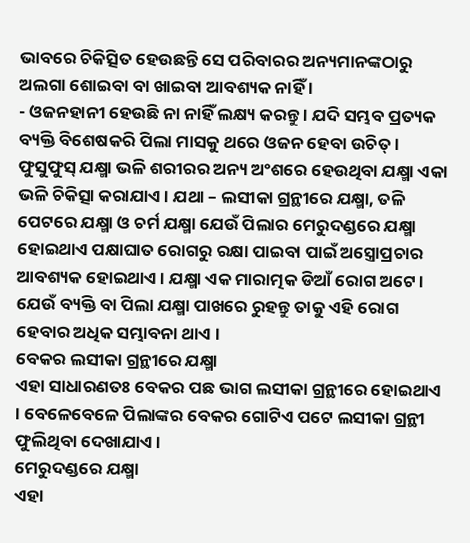ଭାବରେ ଚିକିତ୍ସିତ ହେଉଛନ୍ତି ସେ ପରିବାରର ଅନ୍ୟମାନଙ୍କଠାରୁ ଅଲଗା ଶୋଇବା ବା ଖାଇବା ଆବଶ୍ୟକ ନାହିଁ ।
- ଓଜନହାନୀ ହେଉଛି ନା ନାହିଁ ଲକ୍ଷ୍ୟ କରନ୍ତୁ । ଯଦି ସମ୍ଭବ ପ୍ରତ୍ୟକ ବ୍ୟକ୍ତି ବିଶେଷକରି ପିଲା ମାସକୁ ଥରେ ଓଜନ ହେବା ଉଚିତ୍ ।
ଫୁସୁଫୁସ୍ ଯକ୍ଷ୍ମା ଭଳି ଶରୀରର ଅନ୍ୟ ଅଂଶରେ ହେଉଥିବା ଯକ୍ଷ୍ମା ଏକା ଭଳି ଚିକିତ୍ସା କରାଯାଏ । ଯଥା – ଲସୀକା ଗ୍ରନ୍ଥୀରେ ଯକ୍ଷ୍ମା, ତଳି ପେଟରେ ଯକ୍ଷ୍ମା ଓ ଚର୍ମ ଯକ୍ଷ୍ମା ଯେଉଁ ପିଲାର ମେରୁଦଣ୍ଡରେ ଯକ୍ଷ୍ମା ହୋଇଥାଏ ପକ୍ଷାଘାତ ରୋଗରୁ ରକ୍ଷା ପାଇବା ପାଇଁ ଅସ୍ତ୍ରୋପ୍ରଚାର ଆବଶ୍ୟକ ହୋଇଥାଏ । ଯକ୍ଷ୍ମା ଏକ ମାରାତ୍ମକ ଡିଆଁ ରୋଗ ଅଟେ। ଯେଉଁ ବ୍ୟକ୍ତି ବା ପିଲା ଯକ୍ଷ୍ମା ପାଖରେ ରୁହନ୍ତୁ ତାକୁ ଏହି ରୋଗ ହେବାର ଅଧିକ ସମ୍ଭାବନା ଥାଏ ।
ବେକର ଲସୀକା ଗ୍ରନ୍ଥୀରେ ଯକ୍ଷ୍ମା
ଏହା ସାଧାରଣତଃ ବେକର ପଛ ଭାଗ ଲସୀକା ଗ୍ରନ୍ଥୀରେ ହୋଇଥାଏ । ବେଳେବେଳେ ପିଲାଙ୍କର ବେକର ଗୋଟିଏ ପଟେ ଲସୀକା ଗ୍ରନ୍ଥୀ ଫୁଲିଥିବା ଦେଖାଯାଏ।
ମେରୁଦଣ୍ଡରେ ଯକ୍ଷ୍ମା
ଏହା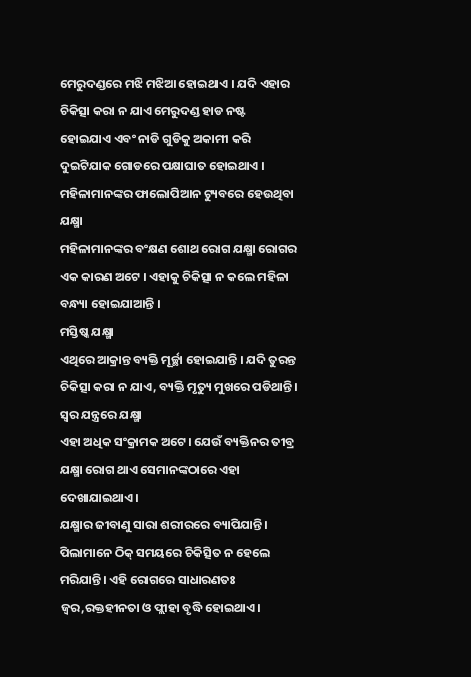ମେରୁଦଣ୍ଡରେ ମଝି ମଝିଆ ହୋଇଥାଏ । ଯଦି ଏହାର ଚିକିତ୍ସା କରା ନ ଯାଏ ମେରୁଦଣ୍ଡ ହାଡ ନଷ୍ଟ ହୋଇଯାଏ ଏବଂ ନାଡି ଗୁଡିକୁ ଅକାମୀ କରି ଦୁଇଟିଯାକ ଗୋଡରେ ପକ୍ଷାଘାତ ହୋଇଥାଏ ।
ମହିଳାମାନଙ୍କର ଫାଲୋପିଆନ ଟ୍ୟୁବରେ ହେଉଥିବା ଯକ୍ଷ୍ମା
ମହିଳାମାନଙ୍କର ବଂକ୍ଷଣ ଶୋଥ ରୋଗ ଯକ୍ଷ୍ମା ରୋଗର ଏକ କାରଣ ଅଟେ । ଏହାକୁ ଚିକିତ୍ସା ନ କଲେ ମହିଳା ବନ୍ଧ୍ୟା ହୋଇଯାଆନ୍ତି ।
ମସ୍ତିଷ୍କ ଯକ୍ଷ୍ମା
ଏଥିରେ ଆକ୍ରାନ୍ତ ବ୍ୟକ୍ତି ମୂର୍ଚ୍ଛା ହୋଇଯାନ୍ତି । ଯଦି ତୁରନ୍ତ ଚିକିତ୍ସା କରା ନ ଯାଏ, ବ୍ୟକ୍ତି ମୃତ୍ୟୁ ମୁଖରେ ପଡିଥାନ୍ତି ।
ସ୍ଵର ଯନ୍ତ୍ରରେ ଯକ୍ଷ୍ମା
ଏହା ଅଧିକ ସଂକ୍ରାମକ ଅଟେ। ଯେଉଁ ବ୍ୟକ୍ତିନର ତୀବ୍ର ଯକ୍ଷ୍ମା ରୋଗ ଥାଏ ସେମାନଙ୍କଠାରେ ଏହା ଦେଖାଯାଇଥାଏ ।
ଯକ୍ଷ୍ମାର ଜୀବାଣୁ ସାରା ଶରୀରରେ ବ୍ୟାପିଯାନ୍ତି। ପିଲାମାନେ ଠିକ୍ ସମୟରେ ଚିକିତ୍ସିତ ନ ହେଲେ ମରିଯାନ୍ତି। ଏହି ରୋଗରେ ସାଧାରଣତଃ ଜ୍ଵର,ରକ୍ତହୀନତା ଓ ପ୍ଲୀହା ବୃଦ୍ଧି ହୋଇଥାଏ।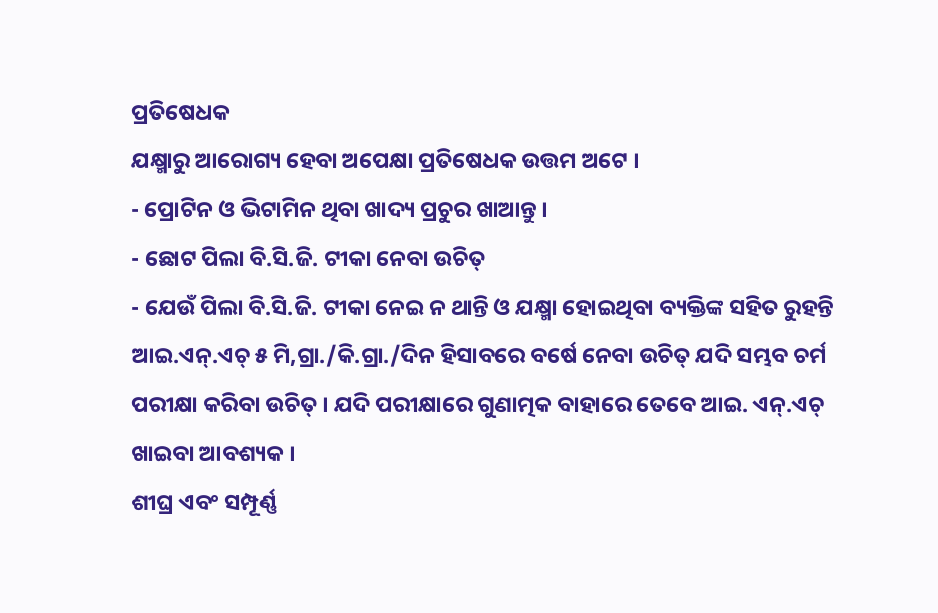ପ୍ରତିଷେଧକ
ଯକ୍ଷ୍ମାରୁ ଆରୋଗ୍ୟ ହେବା ଅପେକ୍ଷା ପ୍ରତିଷେଧକ ଉତ୍ତମ ଅଟେ ।
- ପ୍ରୋଟିନ ଓ ଭିଟାମିନ ଥିବା ଖାଦ୍ୟ ପ୍ରଚୁର ଖାଆନ୍ତୁ ।
- ଛୋଟ ପିଲା ବି.ସି.ଜି. ଟୀକା ନେବା ଉଚିତ୍
- ଯେଉଁ ପିଲା ବି.ସି.ଜି. ଟୀକା ନେଇ ନ ଥାନ୍ତି ଓ ଯକ୍ଷ୍ମା ହୋଇଥିବା ବ୍ୟକ୍ତିଙ୍କ ସହିତ ରୁହନ୍ତି ଆଇ.ଏନ୍.ଏଚ୍ ୫ ମି,ଗ୍ରା./କି.ଗ୍ରା./ଦିନ ହିସାବରେ ବର୍ଷେ ନେବା ଉଚିତ୍ ଯଦି ସମ୍ଭବ ଚର୍ମ ପରୀକ୍ଷା କରିବା ଉଚିତ୍ । ଯଦି ପରୀକ୍ଷାରେ ଗୁଣାତ୍ମକ ବାହାରେ ତେବେ ଆଇ. ଏନ୍.ଏଚ୍ ଖାଇବା ଆବଶ୍ୟକ ।
ଶୀଘ୍ର ଏବଂ ସମ୍ପୂର୍ଣ୍ଣ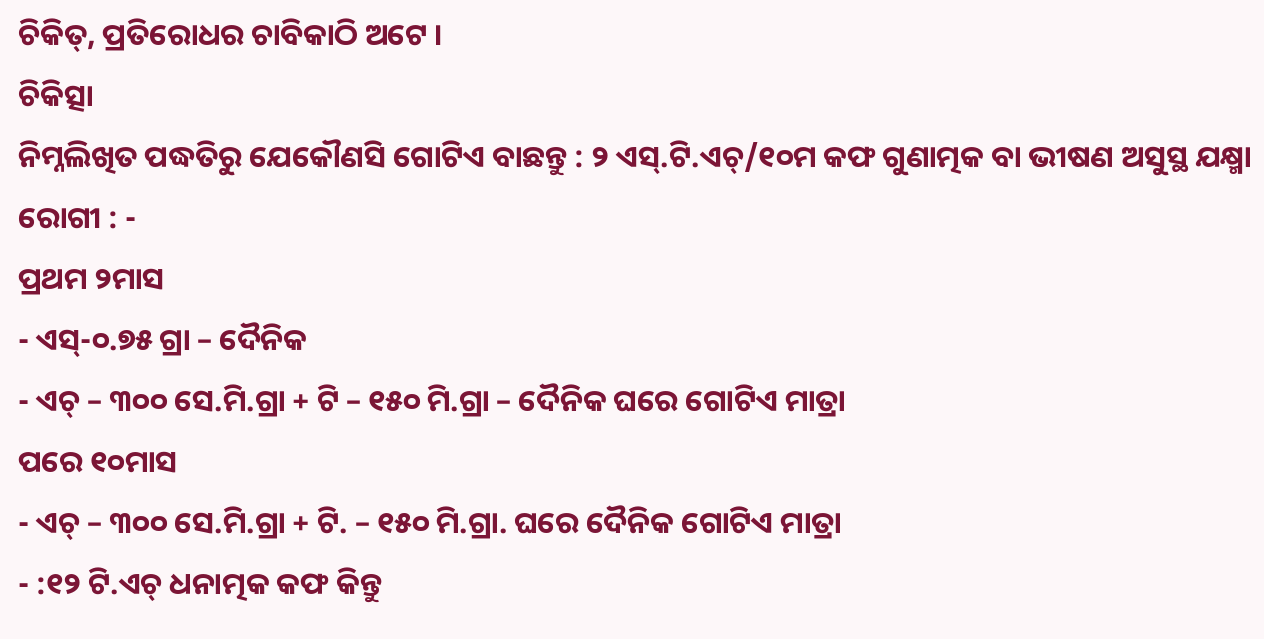ଚିକିତ୍, ପ୍ରତିରୋଧର ଚାବିକାଠି ଅଟେ ।
ଚିକିତ୍ସା
ନିମ୍ନଲିଖିତ ପଦ୍ଧତିରୁ ଯେକୌଣସି ଗୋଟିଏ ବାଛନ୍ତୁ : ୨ ଏସ୍.ଟି.ଏଚ୍/୧୦ମ କଫ ଗୁଣାତ୍ମକ ବା ଭୀଷଣ ଅସୁସ୍ଥ ଯକ୍ଷ୍ମା ରୋଗୀ : -
ପ୍ରଥମ ୨ମାସ
- ଏସ୍-୦.୭୫ ଗ୍ରା – ଦୈନିକ
- ଏଚ୍ – ୩୦୦ ସେ.ମି.ଗ୍ରା + ଟି – ୧୫୦ ମି.ଗ୍ରା – ଦୈନିକ ଘରେ ଗୋଟିଏ ମାତ୍ରା
ପରେ ୧୦ମାସ
- ଏଚ୍ – ୩୦୦ ସେ.ମି.ଗ୍ରା + ଟି. – ୧୫୦ ମି.ଗ୍ରା. ଘରେ ଦୈନିକ ଗୋଟିଏ ମାତ୍ରା
- :୧୨ ଟି.ଏଚ୍ ଧନାତ୍ମକ କଫ କିନ୍ତୁ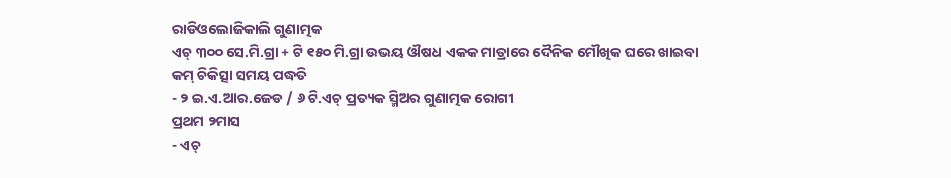ରାଡିଓଲୋଜିକାଲି ଗୁଣାତ୍ମକ
ଏଚ୍ ୩୦୦ ସେ.ମି.ଗ୍ରା + ଟି ୧୫୦ ମି.ଗ୍ରା ଉଭୟ ଔଷଧ ଏକକ ମାତ୍ରାରେ ଦୈନିକ ମୌଖିକ ଘରେ ଖାଇବା
କମ୍ ଚିକିତ୍ସା ସମୟ ପଦ୍ଧତି
- ୨ ଇ.ଏ.ଆର.ଜେଡ / ୬ ଟି.ଏଚ୍ ପ୍ରତ୍ୟକ ସ୍ମିଅର ଗୁଣାତ୍ମକ ରୋଗୀ
ପ୍ରଥମ ୨ମାସ
- ଏଚ୍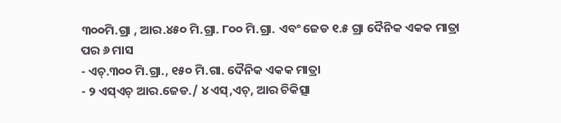୩୦୦ମି.ଗ୍ରା , ଆର.୪୫୦ ମି.ଗ୍ରା. ୮୦୦ ମି.ଗ୍ରା. ଏବଂ ଜେଡ ୧.୫ ଗ୍ରା ଦୈନିକ ଏକକ ମାତ୍ରା
ପର ୬ ମାସ
- ଏଚ୍.୩୦୦ ମି.ଗ୍ରା., ୧୫୦ ମି.ଗା. ଦୈନିକ ଏକକ ମାତ୍ରା
- ୨ ଏସ୍ଏଚ୍ ଆର.ଜେଡ./ ୪ ଏସ୍,ଏଚ୍, ଆର ଚିକିତ୍ସା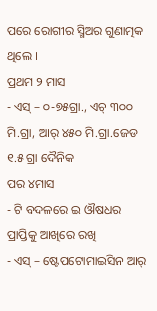ପରେ ରୋଗୀର ସ୍ମିଅର ଗୁଣାତ୍ମକ ଥିଲେ ।
ପ୍ରଥମ ୨ ମାସ
- ଏସ୍ – ୦-୭୫ଗ୍ରା., ଏଚ୍ ୩୦୦ ମି.ଗ୍ରା, ଆର୍ ୪୫୦ ମି.ଗ୍ରା.ଜେଡ ୧.୫ ଗ୍ରା ଦୈନିକ
ପର ୪ମାସ
- ଟି ବଦଳରେ ଇ ଔଷଧର ପ୍ରାପ୍ତିକୁ ଆଖିରେ ରଖି
- ଏସ୍ – ଷ୍ଟେପଟୋମାଇସିନ ଆର୍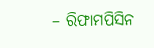– ରିଫାମପିସିନ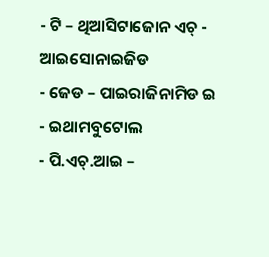- ଟି – ଥିଆସିଟାଜୋନ ଏଚ୍ - ଆଇସୋନାଇଜିଡ
- ଜେଡ – ପାଇରାଜିନାମିଡ ଇ - ଇଥାମବୁଟୋଲ
- ପି.ଏଚ୍.ଆଇ –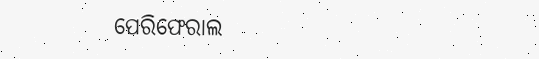ପେରିଫେରାଲ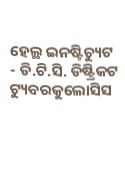ହେଲ୍ଥ ଇନଷ୍ଟିଚ୍ୟୁଟ
- ଡି.ଟି.ସି. ଡିଷ୍ଟ୍ରିକଟ ଟ୍ୟୁବରକୁଲୋସିସ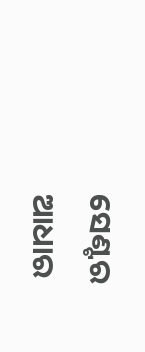ସେଣ୍ଟର
ଆଧାର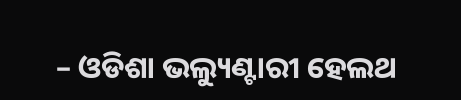– ଓଡିଶା ଭଲ୍ୟୁଣ୍ଟାରୀ ହେଲଥ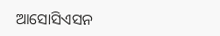ଆସୋସିଏସନ